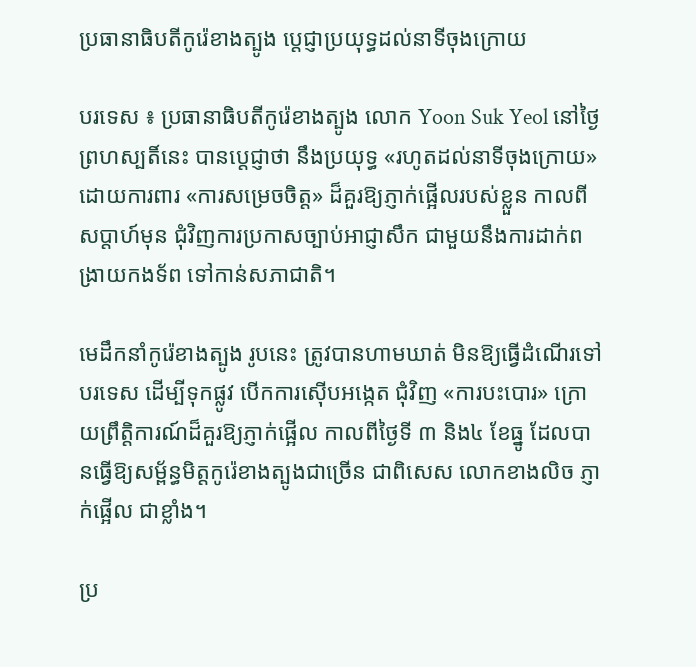ប្រធានាធិបតីកូរ៉េខាងត្បូង ប្តេជ្ញាប្រយុទ្ធដល់នាទីចុងក្រោយ

បរទេស ៖ ប្រធានាធិបតីកូរ៉េខាងត្បូង លោក Yoon Suk Yeol នៅថ្ងៃព្រហស្បតិ៍នេះ បានប្តេជ្ញាថា នឹងប្រយុទ្ធ «រហូតដល់នាទីចុងក្រោយ» ដោយការពារ «ការសម្រេចចិត្ត» ដ៏គួរឱ្យភ្ញាក់ផ្អើលរបស់ខ្លួន កាលពីសប្តាហ៍មុន ជុំវិញការប្រកាសច្បាប់អាជ្ញាសឹក ជាមួយនឹងការដាក់ពង្រាយកងទ័ព ទៅកាន់សភាជាតិ។

មេដឹកនាំកូរ៉េខាងត្បូង រូបនេះ ត្រូវបានហាមឃាត់ មិនឱ្យធ្វើដំណើរទៅបរទេស ដើម្បីទុកផ្លូវ បើកការស៊ើបអង្កេត ជុំវិញ «ការបះបោរ» ក្រោយព្រឹត្តិការណ៍ដ៏គួរឱ្យភ្ញាក់ផ្អើល កាលពីថ្ងៃទី ៣ និង៤ ខែធ្នូ ដែលបានធ្វើឱ្យសម្ព័ន្ធមិត្តកូរ៉េខាងត្បូងជាច្រើន ជាពិសេស លោកខាងលិច ភ្ញាក់ផ្អើល ជាខ្លាំង។

ប្រ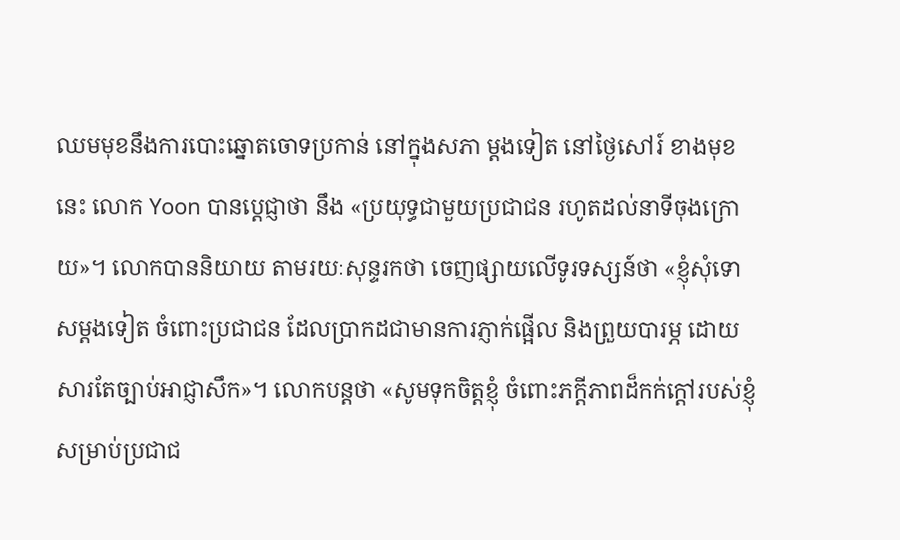ឈមមុខនឹងការបោះឆ្នោតចោទប្រកាន់ នៅក្នុងសភា ម្តងទៀត នៅថ្ងៃសៅរ៍ ខាងមុខនេះ លោក Yoon បានប្តេជ្ញាថា នឹង «ប្រយុទ្ធជាមួយប្រជាជន រហូតដល់នាទីចុងក្រោយ»។ លោកបាននិយាយ តាមរយៈសុន្ទរកថា ចេញផ្សាយលើទូរទស្សន៍ថា «ខ្ញុំសុំទោសម្តងទៀត ចំពោះប្រជាជន ដែលប្រាកដជាមានការភ្ញាក់ផ្អើល និងព្រួយបារម្ភ ដោយសារតែច្បាប់អាជ្ញាសឹក»។ លោកបន្តថា «សូមទុកចិត្តខ្ញុំ ចំពោះភក្ដីភាពដ៏កក់ក្ដៅរបស់ខ្ញុំ សម្រាប់ប្រជាជ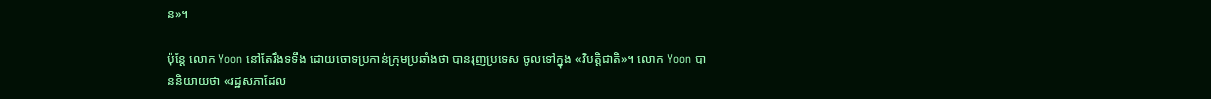ន»។

ប៉ុន្តែ លោក Yoon នៅតែរឹងទទឹង ដោយចោទប្រកាន់ក្រុមប្រឆាំងថា បានរុញប្រទេស ចូលទៅក្នុង «វិបត្តិជាតិ»។ លោក Yoon បាននិយាយថា «រដ្ឋសភាដែល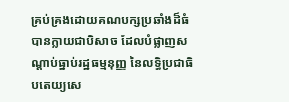គ្រប់គ្រងដោយគណបក្សប្រឆាំងដ៏ធំ បានក្លាយជាបិសាច ដែលបំផ្លាញសណ្តាប់ធ្នាប់រដ្ឋធម្មនុញ្ញ នៃលទ្ធិប្រជាធិបតេយ្យសេ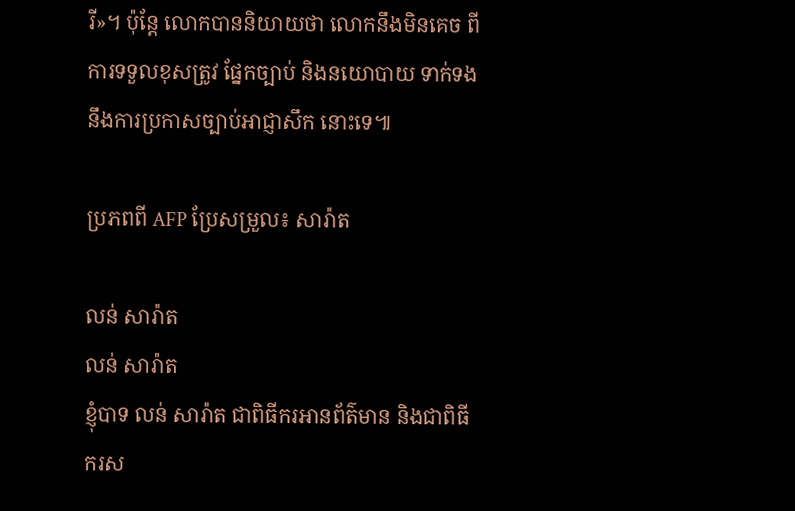រី»។ ប៉ុន្តែ លោកបាននិយាយថា លោកនឹងមិនគេច ពីការទទួលខុសត្រូវ ផ្នែកច្បាប់ និងនយោបាយ ទាក់ទងនឹងការប្រកាសច្បាប់អាជ្ញាសឹក នោះទេ៕

ប្រភពពី AFP ប្រែសម្រួល៖ សារ៉ាត

លន់ សារ៉ាត
លន់ សារ៉ាត
ខ្ញុំបាទ លន់ សារ៉ាត ជាពិធីករអានព័ត៌មាន និងជាពិធីករស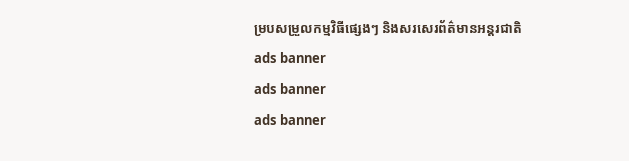ម្របសម្រួលកម្មវិធីផ្សេងៗ និងសរសេរព័ត៌មានអន្តរជាតិ
ads banner
ads banner
ads banner